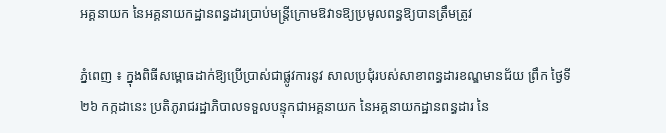អគ្គនាយក នៃអគ្គនាយកដ្ឋានពន្ធដារប្រាប់មន្ត្រីក្រោមឱវាទឱ្យប្រមូលពន្ធឱ្យបានត្រឹមត្រូវ

ភ្នំពេញ ៖ ក្នុងពិធីសម្ពោធដាក់ឱ្យប្រើប្រាស់ជាផ្លូវការនូវ សាលប្រជុំរបស់សាខាពន្ធដារខណ្ឌមានជ័យ ព្រឹក ថ្ងៃទី២៦ កក្កដានេះ ប្រតិភូរាជរដ្ឋាភិបាលទទួលបន្ទុកជាអគ្គនាយក នៃអគ្គនាយកដ្ឋានពន្ធដារ នៃ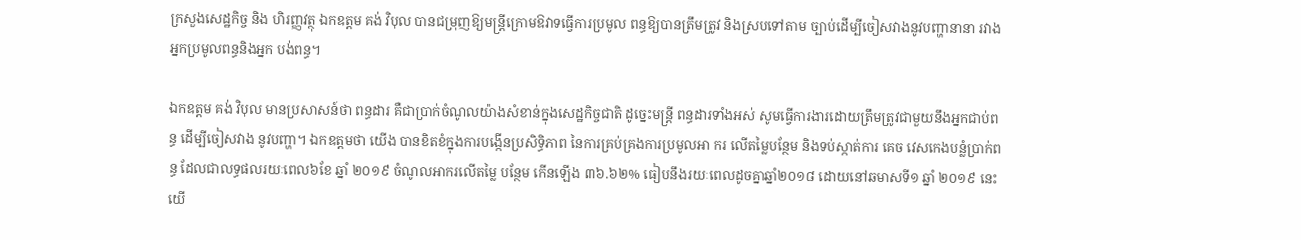ក្រសួងសេដ្ឋកិច្ច និង ហិរញ្ញវត្ថុ ឯកឧត្តម គង់ វិបុល បានជម្រុញឱ្យមន្ត្រីក្រោមឱវាទធ្វើការប្រមូល ពន្ធឱ្យបានត្រឹមត្រូវ និងស្របទៅតាម ច្បាប់ដើម្បីចៀសវាងនូវបញ្ហានានា រវាងអ្នកប្រមូលពន្ធនិងអ្នក បង់ពន្ធ។

ឯកឧត្តម គង់ វិបុល មានប្រសាសន៍ថា ពន្ធដារ គឺជាប្រាក់ចំណូលយ៉ាងសំខាន់ក្នុងសេដ្ឋកិច្ចជាតិ ដូច្នេះមន្ត្រី ពន្ធដារទាំងអស់ សូមធ្វើការងារដោយត្រឹមត្រូវជាមួយនឹងអ្នកជាប់ពន្ធ ដើម្បីចៀសវាង នូវបញ្ហា។ ឯកឧត្តមថា យើង បានខិតខំក្នុងការបង្កើនប្រសិទ្ធិភាព នៃការគ្រប់គ្រងការប្រមូលអា ករ លើតម្លៃបន្ថែម និងទប់ស្កាត់ការ គេច វេសកេងបន្លំប្រាក់ពន្ធ ដែលជាលទ្ធផលរយៈពេល៦ខែ ឆ្នាំ ២០១៩ ចំណូលអាករលើតម្លៃ បន្ថែម កើនឡើង ៣៦.៦២% ធៀបនឹងរយៈពេលដូចគ្នាឆ្នាំ២០១៨ ដោយនៅឆមាសទី១ ឆ្នាំ ២០១៩ នេះ យើ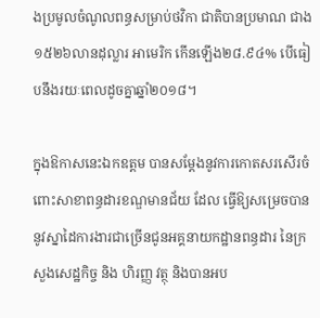ងប្រមូលចំណូលពន្ធសម្រាប់ថវិកា ជាតិបានប្រមាណ ជាង ១៥២៦លានដុល្លារ អាមេរិក កើនឡើង២៨.៩៤% បើធៀបនឹងរយៈពេលដូចគ្នាឆ្នាំ២០១៨។

ក្នុងឱកាសនេះឯកឧត្តម បានសម្តែងនូវការកោតសរសើរចំពោះសាខាពន្ធដារខណ្ឌមានជ័យ ដែល ធ្វើឱ្យសម្រេចបាននូវស្នាដៃការងារជាច្រើនជូនអគ្គនាយកដ្ឋានពន្ធដារ នៃក្រសួងសេដ្ឋកិច្ច និង ហិរញ្ញ វត្ថុ និងបានអប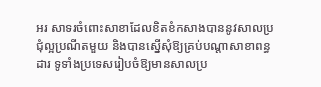អរ សាទរចំពោះសាខាដែលខិតខំកសាងបាននូវសាលប្រជុំល្អប្រណីតមួយ និងបានស្នើសុំឱ្យគ្រប់បណ្តាសាខាពន្ធដារ ទូទាំងប្រទេសរៀបចំឱ្យមានសាលប្រ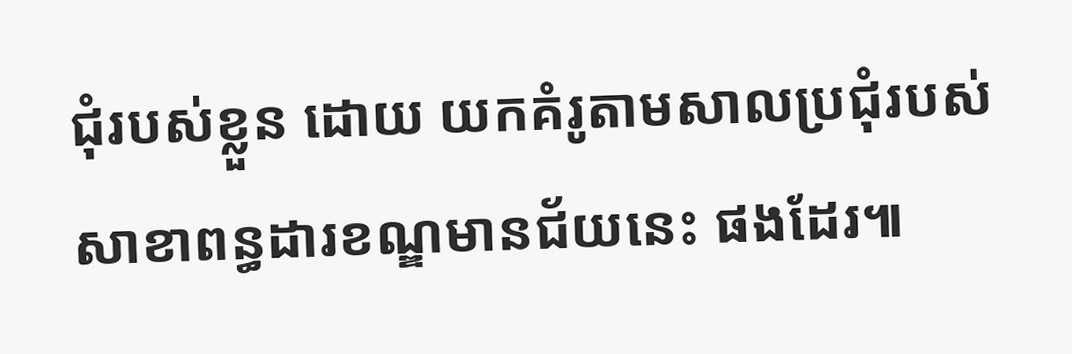ជុំរបស់ខ្លួន ដោយ យកគំរូតាមសាលប្រជុំរបស់សាខាពន្ធដារខណ្ឌមានជ័យនេះ ផងដែរ៕